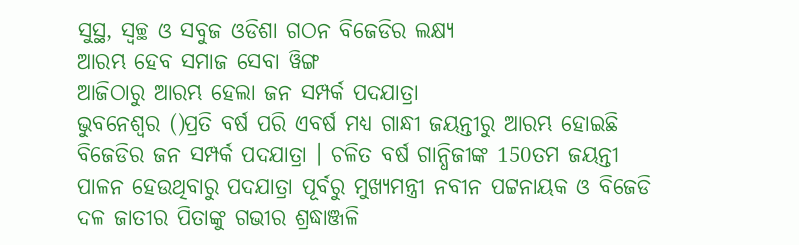ସୁସ୍ଥ, ସ୍ବଚ୍ଛ ଓ ସବୁଜ ଓଡିଶା ଗଠନ ବିଜେଡିର ଲକ୍ଷ୍ୟ
ଆରମ୍ଭ ହେବ ସମାଜ ସେବା ୱିଙ୍ଗ
ଆଜିଠାରୁ ଆରମ୍ଭ ହେଲା ଜନ ସମ୍ପର୍କ ପଦଯାତ୍ରା
ଭୁବନେଶ୍ବର ()ପ୍ରତି ବର୍ଷ ପରି ଏବର୍ଷ ମଧ୍ୟ ଗାନ୍ଧୀ ଜୟନ୍ତୀରୁ ଆରମ୍ଭ ହୋଇଛି ବିଜେଡିର ଜନ ସମ୍ପର୍କ ପଦଯାତ୍ରା । ଚଳିତ ବର୍ଷ ଗାନ୍ଧିଜୀଙ୍କ 150ତମ ଜୟନ୍ତୀ ପାଳନ ହେଉଥିବାରୁ ପଦଯାତ୍ରା ପୂର୍ବରୁ ମୁଖ୍ୟମନ୍ତ୍ରୀ ନବୀନ ପଟ୍ଟନାୟକ ଓ ବିଜେଡି ଦଳ ଜାତୀର ପିତାଙ୍କୁ ଗଭୀର ଶ୍ରଦ୍ଧାଞ୍ଜଳି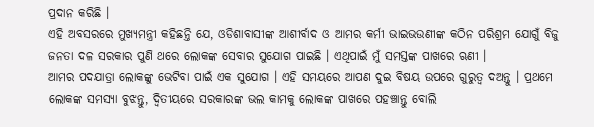ପ୍ରଦାନ କରିଛି ।
ଏହି ଅବସରରେ ମୁଖ୍ୟମନ୍ତ୍ରୀ କହିଛନ୍ତି ଯେ, ଓଡିଶାବାସୀଙ୍କ ଆଶୀର୍ବାଦ ଓ ଆମର କର୍ମୀ ଭାଇଭଉଣୀଙ୍କ କଠିନ ପରିଶ୍ରମ ଯୋଗୁଁ ବିଜୁ ଜନତା ଦଳ ସରକାର ପୁଣି ଥରେ ଲୋକଙ୍କ ସେବାର ସୁଯୋଗ ପାଇଛି । ଏଥିପାଇଁ ମୁଁ ସମସ୍ତଙ୍କ ପାଖରେ ଋଣୀ ।
ଆମର ପଦଯାତ୍ରା ଲୋକଙ୍କୁ ଭେଟିବା ପାଇଁ ଏକ ସୁଯୋଗ । ଏହି ସମୟରେ ଆପଣ ଦୁଇ ବିଷୟ ଉପରେ ଗୁରୁତ୍ବ ଦଅନ୍ତୁ । ପ୍ରଥମେ ଲୋକଙ୍କ ସମସ୍ୟା ବୁଝନ୍ତୁ, ଦ୍ବିତୀୟରେ ସରକାରଙ୍କ ଭଲ କାମକୁ ଲୋକଙ୍କ ପାଖରେ ପହଞ୍ଚାନ୍ତୁ ବୋଲି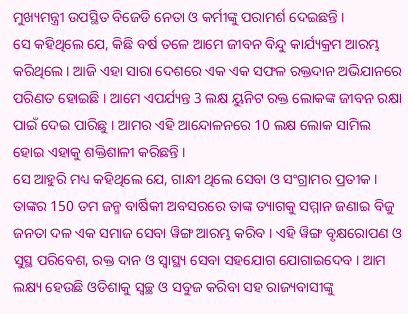ମୁଖ୍ୟମନ୍ତ୍ରୀ ଉପସ୍ଥିତ ବିଜେଡି ନେତା ଓ କର୍ମୀଙ୍କୁ ପରାମର୍ଶ ଦେଇଛନ୍ତି ।
ସେ କହିଥିଲେ ଯେ, କିଛି ବର୍ଷ ତଳେ ଆମେ ଜୀବନ ବିନ୍ଦୁ କାର୍ଯ୍ୟକ୍ରମ ଆରମ୍ଭ କରିଥିଲେ । ଆଜି ଏହା ସାରା ଦେଶରେ ଏକ ଏକ ସଫଳ ରକ୍ତଦାନ ଅଭିଯାନରେ ପରିଣତ ହୋଇଛି । ଆମେ ଏପର୍ଯ୍ୟନ୍ତ 3 ଲକ୍ଷ ୟୁନିଟ ରକ୍ତ ଲୋକଙ୍କ ଜୀବନ ରକ୍ଷା ପାଇଁ ଦେଇ ପାରିଛୁ । ଆମର ଏହି ଆନ୍ଦୋଳନରେ 10 ଲକ୍ଷ ଲୋକ ସାମିଲ ହୋଇ ଏହାକୁ ଶକ୍ତିଶାଳୀ କରିଛନ୍ତି ।
ସେ ଆହୁରି ମଧ୍ୟ କହିଥିଲେ ଯେ, ଗାନ୍ଧୀ ଥିଲେ ସେବା ଓ ସଂଗ୍ରାମର ପ୍ରତୀକ । ତାଙ୍କର 150 ତମ ଜନ୍ମ ବାର୍ଷିକୀ ଅବସରରେ ତାଙ୍କ ତ୍ୟାଗକୁ ସମ୍ମାନ ଜଣାଇ ବିଜୁ ଜନତା ଦଳ ଏକ ସମାଜ ସେବା ୱିଙ୍ଗ ଆରମ୍ଭ କରିବ । ଏହି ୱିଙ୍ଗ ବୃକ୍ଷରୋପଣ ଓ ସୁସ୍ଥ ପରିବେଶ, ରକ୍ତ ଦାନ ଓ ସ୍ବାସ୍ଥ୍ୟ ସେବା ସହଯୋଗ ଯୋଗାଇଦେବ । ଆମ ଲକ୍ଷ୍ୟ ହେଉଛି ଓଡିଶାକୁ ସ୍ବଚ୍ଛ ଓ ସବୁଜ କରିବା ସହ ରାଜ୍ୟବାସୀଙ୍କୁ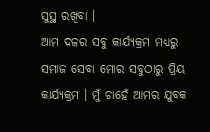ସୁସ୍ଥ ରଖିବା ।
ଆମ ଦଳର ସବୁ କାର୍ଯ୍ୟକ୍ରମ ମଧ୍ୟରୁ ସମାଜ ସେବା ମୋର ସବୁଠାରୁ ପ୍ରିୟ କାର୍ଯ୍ୟକ୍ରମ । ମୁଁ ଚାହେଁ ଆମର ଯୁବକ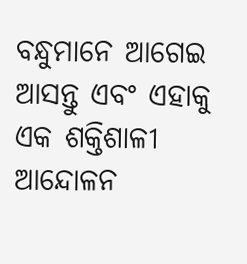ବନ୍ଧୁମାନେ ଆଗେଇ ଆସନ୍ତୁ ଏବଂ ଏହାକୁ ଏକ ଶକ୍ତିଶାଳୀ ଆନ୍ଦୋଳନ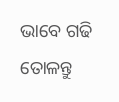ଭାବେ ଗଢି ତୋଳନ୍ତୁ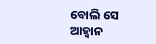ବୋଲି ସେ ଆହ୍ବାନ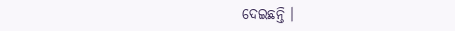ଦେଇଛନ୍ତି ।